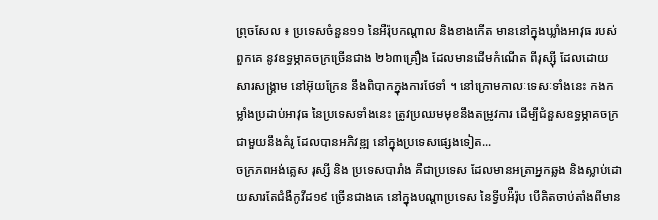ព្រុចសែល ៖ ប្រទេសចំនួន១១ នៃអឺរ៉ុបកណ្តាល និងខាងកើត មាននៅក្នុងឃ្លាំងអាវុធ របស់ពួកគេ នូវឧទ្ធម្ភាគចក្រច្រើនជាង ២៦៣គ្រឿង ដែលមានដើមកំណើត ពីរុស្ស៊ី ដែលដោយសារសង្រ្គាម នៅអ៊ុយក្រែន នឹងពិបាកក្នុងការថែទាំ ។ នៅក្រោមកាលៈទេសៈទាំងនេះ កងកម្លាំងប្រដាប់អាវុធ នៃប្រទេសទាំងនេះ ត្រូវប្រឈមមុខនឹងតម្រូវការ ដើម្បីជំនួសឧទ្ធម្ភាគចក្រជាមួយនឹងគំរូ ដែលបានអភិវឌ្ឍ នៅក្នុងប្រទេសផ្សេងទៀត...
ចក្រភពអង់គ្លេស រុស្សី និង ប្រទេសបារាំង គឺជាប្រទេស ដែលមានអត្រាអ្នកឆ្លង និងស្លាប់ដោយសារតែជំងឺកូវីដ១៩ ច្រើនជាងគេ នៅក្នុងបណ្តាប្រទេស នៃទ្វីបអ៉ឺរ៉ុប បើគិតចាប់តាំងពីមាន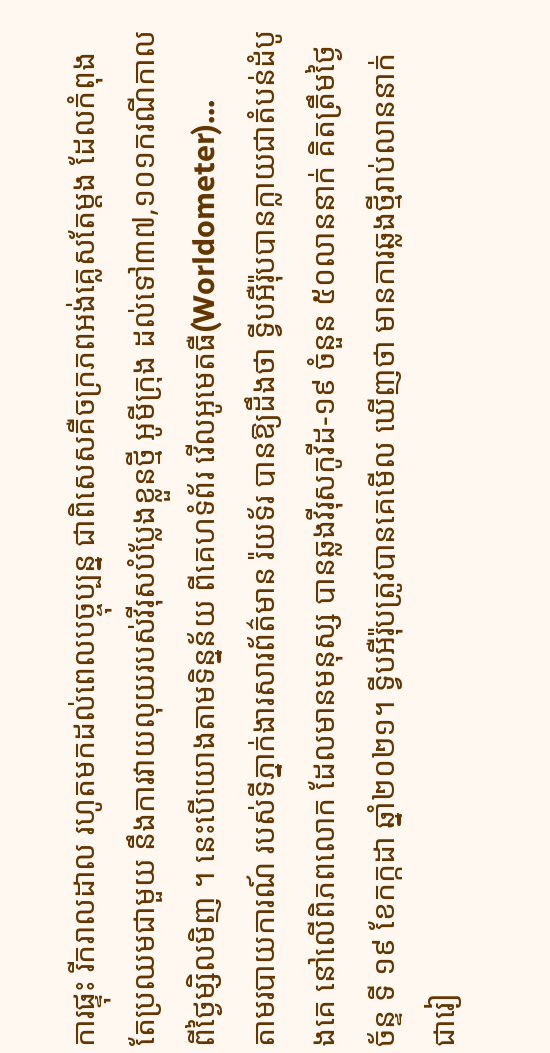ការផ្ទុះ រីករាលដាល រហូតមកដល់ពេលបច្ចុប្បន្ន ជាពិសេសគឺចក្រភពអង់គ្លេសតែម្តង ដែលកំពុងតែប្រឈមជាមួយ នឹងការវាយលុយរបស់វីរុសបំប្លែងខ្លួនថ្មី អូមីក្រុង ដល់ទៅ៣៧,១០១ករណីកាលពីថ្ងៃម្សិលមិញ ។ នេះបើយោងតាមទិន្នន័យ ពីគេហទំព័រ វើលអូមេតធឺ(Worldometer)...
តាមរបាយការណ៍ របស់ទីភ្នាក់ងារសារព័ត៌មាន រ៉យទ័រ បានឱ្យដឹងថា ទ្វីបអឺរ៉ុបបានក្លាយជាតំបន់ដំបូងគេ នៅលើពិភពលោក ដែលមានមនុស្ស បានឆ្លងវីរុសកូវីដ-១៩ ចំនួន ៥០លាននាក់ គិតត្រឹមថ្ងៃច័ន្ទ ទី ១៩ ខែកក្កដា ឆ្នាំ២០២១។ ទ្វីបអឺរ៉ុបត្រូវបានគេមើល ឃើញថា មានការឆ្លងថ្មីរាប់លាននាក់ ជារៀ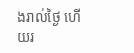ងរាល់ថ្ងៃ ហើយរ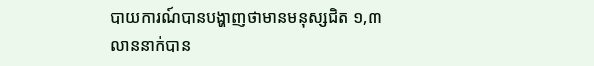បាយការណ៍បានបង្ហាញថាមានមនុស្សជិត ១,៣ លាននាក់បាន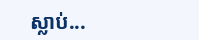ស្លាប់...